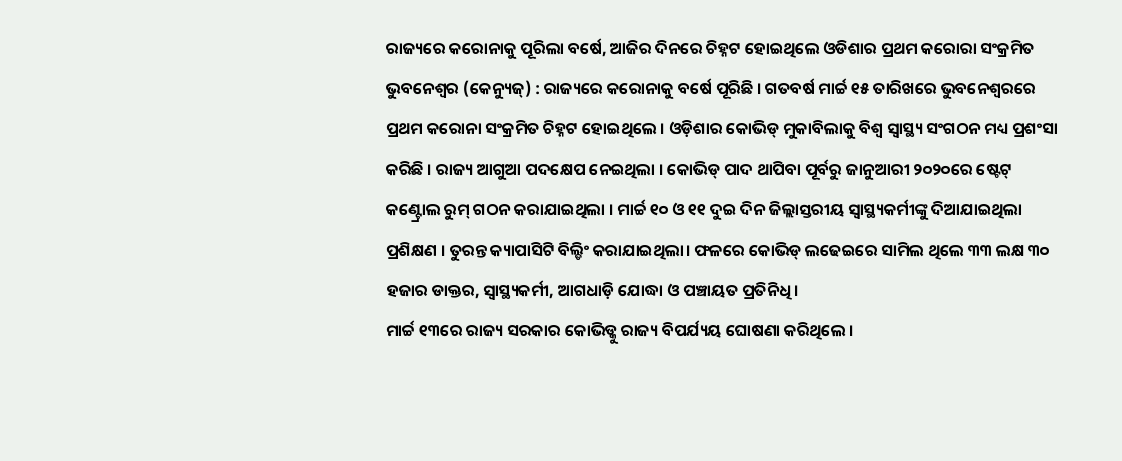ରାଜ୍ୟରେ କରୋନାକୁ ପୂରିଲା ବର୍ଷେ, ଆଜିର ଦିନରେ ଚିହ୍ନଟ ହୋଇଥିଲେ ଓଡିଶାର ପ୍ରଥମ କରୋରା ସଂକ୍ରମିତ
ଭୁବନେଶ୍ୱର (କେନ୍ୟୁଜ୍) : ରାଜ୍ୟରେ କରୋନାକୁ ବର୍ଷେ ପୂରିଛି । ଗତବର୍ଷ ମାର୍ଚ୍ଚ ୧୫ ତାରିଖରେ ଭୁବନେଶ୍ୱରରେ ପ୍ରଥମ କରୋନା ସଂକ୍ରମିତ ଚିହ୍ନଟ ହୋଇଥିଲେ । ଓଡ଼ିଶାର କୋଭିଡ୍ ମୁକାବିଲାକୁ ବିଶ୍ୱ ସ୍ୱାସ୍ଥ୍ୟ ସଂଗଠନ ମଧ୍ୟ ପ୍ରଶଂସା କରିଛି । ରାଜ୍ୟ ଆଗୁଆ ପଦକ୍ଷେପ ନେଇଥିଲା । କୋଭିଡ୍ ପାଦ ଥାପିବା ପୂର୍ବରୁ ଜାନୁଆରୀ ୨୦୨୦ରେ ଷ୍ଟେଟ୍ କଣ୍ଟ୍ରୋଲ ରୁମ୍ ଗଠନ କରାଯାଇଥିଲା । ମାର୍ଚ୍ଚ ୧୦ ଓ ୧୧ ଦୁଇ ଦିନ ଜିଲ୍ଲାସ୍ତରୀୟ ସ୍ୱାସ୍ଥ୍ୟକର୍ମୀଙ୍କୁ ଦିଆଯାଇଥିଲା ପ୍ରଶିକ୍ଷଣ । ତୁରନ୍ତ କ୍ୟାପାସିଟି ବିଲ୍ଡିଂ କରାଯାଇଥିଲା। ଫଳରେ କୋଭିଡ୍ ଲଢେଇରେ ସାମିଲ ଥିଲେ ୩୩ ଲକ୍ଷ ୩୦ ହଜାର ଡାକ୍ତର, ସ୍ୱାସ୍ଥ୍ୟକର୍ମୀ, ଆଗଧାଡ଼ି ଯୋଦ୍ଧା ଓ ପଞ୍ଚାୟତ ପ୍ରତିନିଧି ।
ମାର୍ଚ୍ଚ ୧୩ରେ ରାଜ୍ୟ ସରକାର କୋଭିଡ୍କୁ ରାଜ୍ୟ ବିପର୍ଯ୍ୟୟ ଘୋଷଣା କରିଥିଲେ ।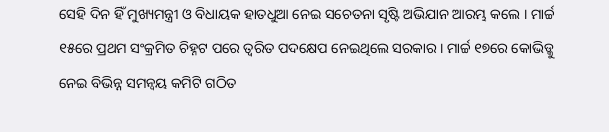ସେହି ଦିନ ହିଁ ମୁଖ୍ୟମନ୍ତ୍ରୀ ଓ ବିଧାୟକ ହାତଧୁଆ ନେଇ ସଚେତନା ସୃଷ୍ଟି ଅଭିଯାନ ଆରମ୍ଭ କଲେ । ମାର୍ଚ୍ଚ ୧୫ରେ ପ୍ରଥମ ସଂକ୍ରମିତ ଚିହ୍ନଟ ପରେ ତ୍ୱରିତ ପଦକ୍ଷେପ ନେଇଥିଲେ ସରକାର । ମାର୍ଚ୍ଚ ୧୭ରେ କୋଭିଡ୍କୁ ନେଇ ବିଭିନ୍ନ ସମନ୍ଵୟ କମିଟି ଗଠିତ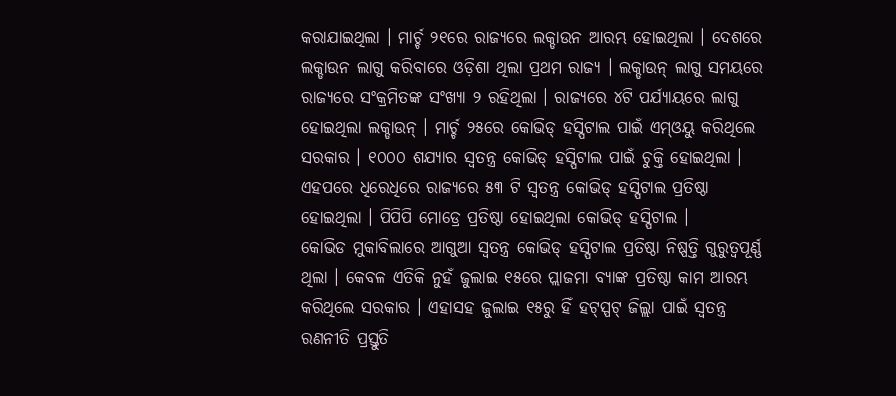କରାଯାଇଥିଲା । ମାର୍ଚ୍ଚ ୨୧ରେ ରାଜ୍ୟରେ ଲକ୍ଡାଉନ ଆରମ୍ଭ ହୋଇଥିଲା । ଦେଶରେ ଲକ୍ଡାଉନ ଲାଗୁ କରିବାରେ ଓଡ଼ିଶା ଥିଲା ପ୍ରଥମ ରାଜ୍ୟ । ଲକ୍ଡାଉନ୍ ଲାଗୁ ସମୟରେ ରାଜ୍ୟରେ ସଂକ୍ରମିତଙ୍କ ସଂଖ୍ୟା ୨ ରହିଥିଲା । ରାଜ୍ୟରେ ୪ଟି ପର୍ଯ୍ୟାୟରେ ଲାଗୁ ହୋଇଥିଲା ଲକ୍ଡାଉନ୍ । ମାର୍ଚ୍ଚ ୨୫ରେ କୋଭିଡ୍ ହସ୍ପିଟାଲ ପାଇଁ ଏମ୍ଓୟୁ କରିଥିଲେ ସରକାର । ୧୦୦୦ ଶଯ୍ୟାର ସ୍ୱତନ୍ତ୍ର କୋଭିଡ୍ ହସ୍ପିଟାଲ ପାଇଁ ଚୁକ୍ତି ହୋଇଥିଲା । ଏହପରେ ଧିରେଧିରେ ରାଜ୍ୟରେ ୫୩ ଟି ସ୍ୱତନ୍ତ୍ର କୋଭିଡ୍ ହସ୍ପିଟାଲ ପ୍ରତିଷ୍ଠା ହୋଇଥିଲା । ପିପିପି ମୋଡ୍ରେ ପ୍ରତିଷ୍ଠା ହୋଇଥିଲା କୋଭିଡ୍ ହସ୍ପିଟାଲ ।
କୋଭିଡ ମୁକାବିଲାରେ ଆଗୁଆ ସ୍ୱତନ୍ତ୍ର କୋଭିଡ୍ ହସ୍ପିଟାଲ ପ୍ରତିଷ୍ଠା ନିଷ୍ପତ୍ତି ଗୁରୁତ୍ୱପୂର୍ଣ୍ଣ ଥିଲା । କେବଳ ଏତିକି ନୁହଁ ଜୁଲାଇ ୧୫ରେ ପ୍ଲାଜମା ବ୍ୟାଙ୍କ ପ୍ରତିଷ୍ଠା କାମ ଆରମ୍ଭ କରିଥିଲେ ସରକାର । ଏହାସହ ଜୁଲାଇ ୧୫ରୁ ହିଁ ହଟ୍ସ୍ପଟ୍ ଜିଲ୍ଲା ପାଇଁ ସ୍ୱତନ୍ତ୍ର ରଣନୀତି ପ୍ରସ୍ତୁତି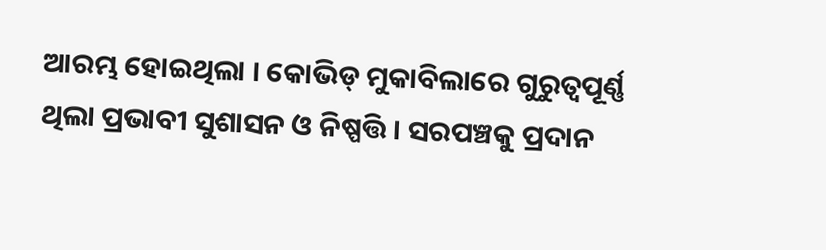ଆରମ୍ଭ ହୋଇଥିଲା । କୋଭିଡ୍ ମୁକାବିଲାରେ ଗୁରୁତ୍ୱପୂର୍ଣ୍ଣ ଥିଲା ପ୍ରଭାବୀ ସୁଶାସନ ଓ ନିଷ୍ପତ୍ତି । ସରପଞ୍ଚକୁ ପ୍ରଦାନ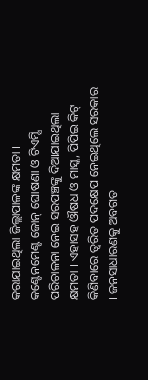କରାଯାଇଥିଲା ଜିଲ୍ଲାପାଳଙ୍କ କ୍ଷମତା । କଣ୍ଟେନମେଣ୍ଟ ଜୋନ୍ ଘୋଷଣା ଓ ଟିଏମ୍ସି ପରିଚାଳନା ନେଇ ସରପଞ୍ଚଙ୍କୁ ଦିଆଯାଇଥିଲା କ୍ଷମତା । ଏହାସହ ଔଷଧ ଓ ମାସ୍କ, ପିପିଇ କିଟ୍ କିଣିବାରେ ତ୍ୱରିତ ପଦକ୍ଷେପ ନେଇଥିଲେ ସରକାର । ଜନସାଧାରଣକୁ ଅବଗତ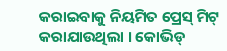କରାଇବାକୁ ନିୟମିତ ପ୍ରେସ୍ ମିଟ୍ କରାଯାଉଥିଲା । କୋଭିଡ୍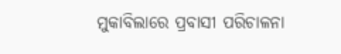ମୁକାବିଲାରେ ପ୍ରବାସୀ ପରିଚାଳନା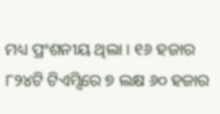ମଧ୍ୟ ପ୍ରଂଶନୀୟ ଥିଲା । ୧୬ ହଜାର ୮୨୪ଟି ଟିଏମ୍ସିରେ ୭ ଲକ୍ଷ ୬୦ ହଜାର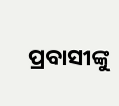ପ୍ରବାସୀଙ୍କୁ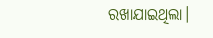ରଖାଯାଇଥିଲା।